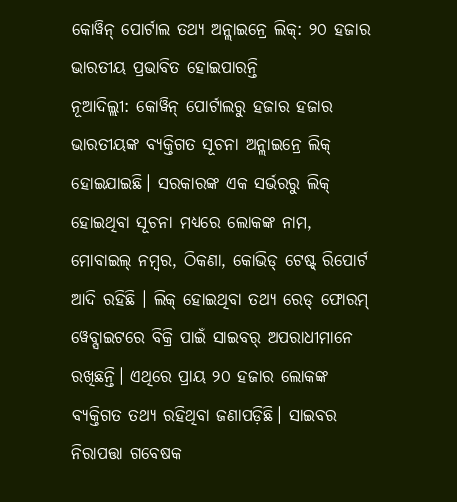କୋୱିନ୍ ପୋର୍ଟାଲ ତଥ୍ୟ ଅନ୍ଲାଇନ୍ରେ ଲିକ୍: ୨୦ ହଜାର ଭାରତୀୟ ପ୍ରଭାବିତ ହୋଇପାରନ୍ତି
ନୂଆଦିଲ୍ଲୀ: କୋୱିନ୍ ପୋର୍ଟାଲରୁ ହଜାର ହଜାର ଭାରତୀୟଙ୍କ ବ୍ୟକ୍ତିଗତ ସୂଚନା ଅନ୍ଲାଇନ୍ରେ ଲିକ୍ ହୋଇଯାଇଛି। ସରକାରଙ୍କ ଏକ ସର୍ଭରରୁ ଲିକ୍ ହୋଇଥିବା ସୂଚନା ମଧ୍ୟରେ ଲୋକଙ୍କ ନାମ, ମୋବାଇଲ୍ ନମ୍ବର, ଠିକଣା, କୋଭିଡ୍ ଟେଷ୍ଟ୍ ରିପୋର୍ଟ ଆଦି ରହିଛି । ଲିକ୍ ହୋଇଥିବା ତଥ୍ୟ ରେଡ୍ ଫୋରମ୍ ୱେବ୍ସାଇଟରେ ବିକ୍ରି ପାଇଁ ସାଇବର୍ ଅପରାଧୀମାନେ ରଖିଛନ୍ତି। ଏଥିରେ ପ୍ରାୟ ୨୦ ହଜାର ଲୋକଙ୍କ ବ୍ୟକ୍ତିଗତ ତଥ୍ୟ ରହିଥିବା ଜଣାପଡ଼ିଛି। ସାଇବର ନିରାପତ୍ତା ଗବେଷକ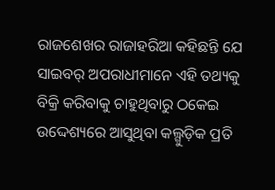ରାଜଶେଖର ରାଜାହରିଆ କହିଛନ୍ତି ଯେ ସାଇବର୍ ଅପରାଧୀମାନେ ଏହି ତଥ୍ୟକୁ ବିକ୍ରି କରିବାକୁ ଚାହୁଥିବାରୁ ଠକେଇ ଉଦ୍ଦେଶ୍ୟରେ ଆସୁଥିବା କଲ୍ଗୁଡ଼ିକ ପ୍ରତି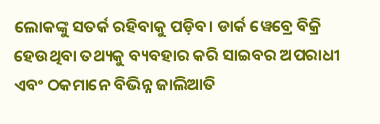ଲୋକଙ୍କୁ ସତର୍କ ରହିବାକୁ ପଡ଼ିବ। ଡାର୍କ ୱେବ୍ରେ ବିକ୍ରି ହେଉଥିବା ତଥ୍ୟକୁ ବ୍ୟବହାର କରି ସାଇବର ଅପରାଧୀ ଏବଂ ଠକମାନେ ବିଭିନ୍ନ ଜାଲିଆତି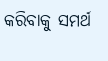କରିବାକୁ ସମର୍ଥ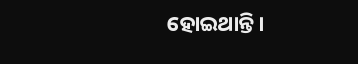ହୋଇଥାନ୍ତି।